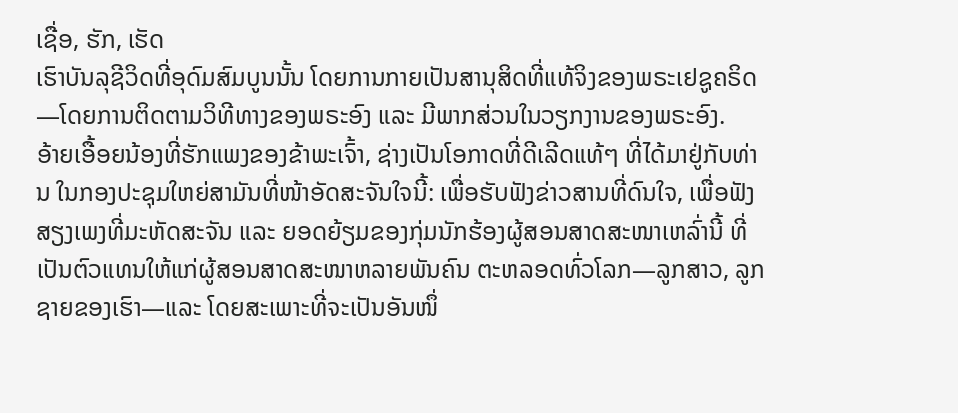ເຊື່ອ, ຮັກ, ເຮັດ
ເຮົາບັນລຸຊີວິດທີ່ອຸດົມສົມບູນນັ້ນ ໂດຍການກາຍເປັນສານຸສິດທີ່ແທ້ຈິງຂອງພຣະເຢຊູຄຣິດ—ໂດຍການຕິດຕາມວິທີທາງຂອງພຣະອົງ ແລະ ມີພາກສ່ວນໃນວຽກງານຂອງພຣະອົງ.
ອ້າຍເອື້ອຍນ້ອງທີ່ຮັກແພງຂອງຂ້າພະເຈົ້າ, ຊ່າງເປັນໂອກາດທີ່ດີເລີດແທ້ໆ ທີ່ໄດ້ມາຢູ່ກັບທ່ານ ໃນກອງປະຊຸມໃຫຍ່ສາມັນທີ່ໜ້າອັດສະຈັນໃຈນີ້: ເພື່ອຮັບຟັງຂ່າວສານທີ່ດົນໃຈ, ເພື່ອຟັງສຽງເພງທີ່ມະຫັດສະຈັນ ແລະ ຍອດຍ້ຽມຂອງກຸ່ມນັກຮ້ອງຜູ້ສອນສາດສະໜາເຫລົ່ານີ້ ທີ່ເປັນຕົວແທນໃຫ້ແກ່ຜູ້ສອນສາດສະໜາຫລາຍພັນຄົນ ຕະຫລອດທົ່ວໂລກ—ລູກສາວ, ລູກຊາຍຂອງເຮົາ—ແລະ ໂດຍສະເພາະທີ່ຈະເປັນອັນໜຶ່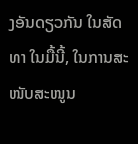ງອັນດຽວກັນ ໃນສັດທາ ໃນມື້ນີ້, ໃນການສະໜັບສະໜູນ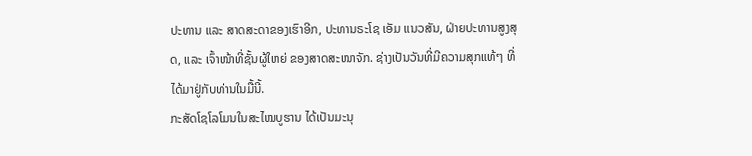ປະທານ ແລະ ສາດສະດາຂອງເຮົາອີກ, ປະທານຣະໂຊ ເອັມ ແນວສັນ, ຝ່າຍປະທານສູງສຸດ, ແລະ ເຈົ້າໜ້າທີ່ຊັ້ນຜູ້ໃຫຍ່ ຂອງສາດສະໜາຈັກ. ຊ່າງເປັນວັນທີ່ມີຄວາມສຸກແທ້ໆ ທີ່ໄດ້ມາຢູ່ກັບທ່ານໃນມື້ນີ້.
ກະສັດໂຊໂລໂມນໃນສະໄໝບູຮານ ໄດ້ເປັນມະນຸ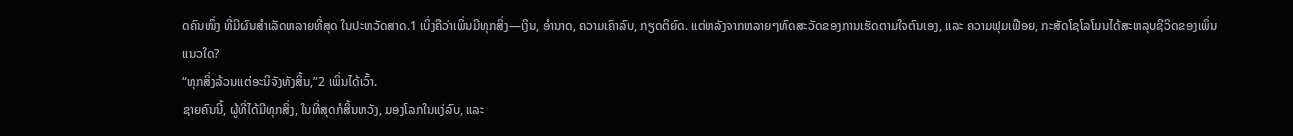ດຄົນໜຶ່ງ ທີ່ມີຜົນສຳເລັດຫລາຍທີ່ສຸດ ໃນປະຫວັດສາດ.1 ເບິ່ງຄືວ່າເພິ່ນມີທຸກສິ່ງ—ເງິນ, ອຳນາດ, ຄວາມເຄົາລົບ, ກຽດຕິຍົດ. ແຕ່ຫລັງຈາກຫລາຍໆທົດສະວັດຂອງການເຮັດຕາມໃຈຕົນເອງ, ແລະ ຄວາມຟຸມເຟືອຍ, ກະສັດໂຊໂລໂມນໄດ້ສະຫລຸບຊີວິດຂອງເພິ່ນແນວໃດ?
“ທຸກສິ່ງລ້ວນແຕ່ອະນິຈັງທັງສິ້ນ,”2 ເພິ່ນໄດ້ເວົ້າ.
ຊາຍຄົນນີ້, ຜູ້ທີ່ໄດ້ມີທຸກສິ່ງ, ໃນທີ່ສຸດກໍສິ້ນຫວັງ, ມອງໂລກໃນແງ່ລົບ, ແລະ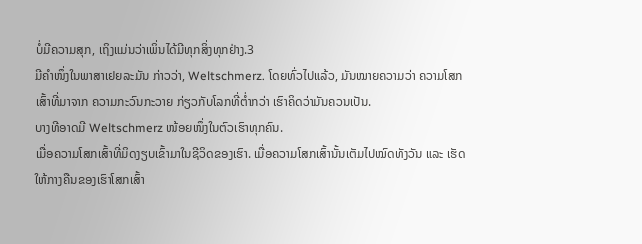ບໍ່ມີຄວາມສຸກ, ເຖິງແມ່ນວ່າເພິ່ນໄດ້ມີທຸກສິ່ງທຸກຢ່າງ.3
ມີຄຳໜຶ່ງໃນພາສາເຢຍລະມັນ ກ່າວວ່າ, Weltschmerz. ໂດຍທົ່ວໄປແລ້ວ, ມັນໝາຍຄວາມວ່າ ຄວາມໂສກເສົ້າທີ່ມາຈາກ ຄວາມກະວົນກະວາຍ ກ່ຽວກັບໂລກທີ່ຕ່ຳກວ່າ ເຮົາຄິດວ່າມັນຄວນເປັນ.
ບາງທີອາດມີ Weltschmerz ໜ້ອຍໜຶ່ງໃນຕົວເຮົາທຸກຄົນ.
ເມື່ອຄວາມໂສກເສົ້າທີ່ມິດງຽບເຂົ້າມາໃນຊີວິດຂອງເຮົາ. ເມື່ອຄວາມໂສກເສົ້ານັ້ນເຕັມໄປໝົດທັງວັນ ແລະ ເຮັດໃຫ້ກາງຄືນຂອງເຮົາໂສກເສົ້າ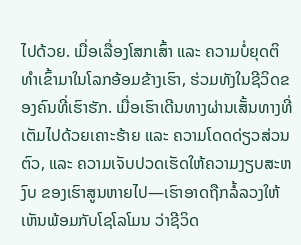ໄປດ້ວຍ. ເມື່ອເລື່ອງໂສກເສົ້າ ແລະ ຄວາມບໍ່ຍຸດຕິທຳເຂົ້າມາໃນໂລກອ້ອມຂ້າງເຮົາ, ຮ່ວມທັງໃນຊີວິດຂອງຄົນທີ່ເຮົາຮັກ. ເມື່ອເຮົາເດີນທາງຜ່ານເສັ້ນທາງທີ່ເຕັມໄປດ້ວຍເຄາະຮ້າຍ ແລະ ຄວາມໂດດດ່ຽວສ່ວນຕົວ, ແລະ ຄວາມເຈັບປວດເຮັດໃຫ້ຄວາມງຽບສະຫງົບ ຂອງເຮົາສູນຫາຍໄປ—ເຮົາອາດຖືກລໍ້ລວງໃຫ້ເຫັນພ້ອມກັບໂຊໂລໂມນ ວ່າຊີວິດ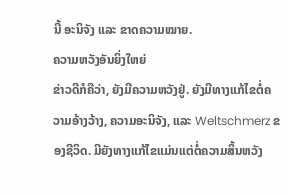ນີ້ ອະນິຈັງ ແລະ ຂາດຄວາມໝາຍ.
ຄວາມຫວັງອັນຍິ່ງໃຫຍ່
ຂ່າວດີກໍຄືວ່າ, ຍັງມີຄວາມຫວັງຢູ່. ຍັງມີທາງແກ້ໄຂຕໍ່ຄວາມອ້າງວ້າງ, ຄວາມອະນິຈັງ, ແລະ Weltschmerz ຂອງຊີວິດ. ມີຍັງທາງແກ້ໄຂແມ່ນແຕ່ຕໍ່ຄວາມສິ້ນຫວັງ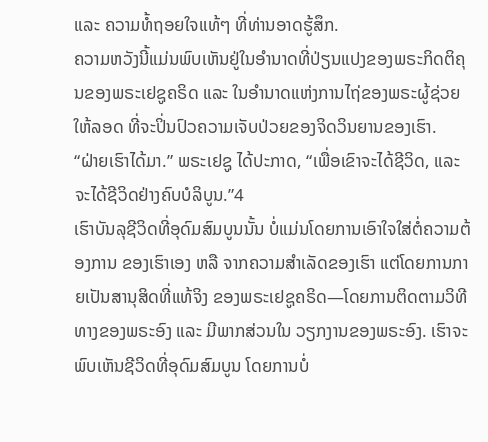ແລະ ຄວາມທໍ້ຖອຍໃຈແທ້ໆ ທີ່ທ່ານອາດຮູ້ສຶກ.
ຄວາມຫວັງນີ້ແມ່ນພົບເຫັນຢູ່ໃນອຳນາດທີ່ປ່ຽນແປງຂອງພຣະກິດຕິຄຸນຂອງພຣະເຢຊູຄຣິດ ແລະ ໃນອຳນາດແຫ່ງການໄຖ່ຂອງພຣະຜູ້ຊ່ວຍໃຫ້ລອດ ທີ່ຈະປິ່ນປົວຄວາມເຈັບປ່ວຍຂອງຈິດວິນຍານຂອງເຮົາ.
“ຝ່າຍເຮົາໄດ້ມາ.” ພຣະເຢຊູ ໄດ້ປະກາດ, “ເພື່ອເຂົາຈະໄດ້ຊີວິດ, ແລະ ຈະໄດ້ຊີວິດຢ່າງຄົບບໍລິບູນ.”4
ເຮົາບັນລຸຊີວິດທີ່ອຸດົມສົມບູນນັ້ນ ບໍ່ແມ່ນໂດຍການເອົາໃຈໃສ່ຕໍ່ຄວາມຕ້ອງການ ຂອງເຮົາເອງ ຫລື ຈາກຄວາມສຳເລັດຂອງເຮົາ ແຕ່ໂດຍການກາຍເປັນສານຸສິດທີ່ແທ້ຈິງ ຂອງພຣະເຢຊູຄຣິດ—ໂດຍການຕິດຕາມວິທີທາງຂອງພຣະອົງ ແລະ ມີພາກສ່ວນໃນ ວຽກງານຂອງພຣະອົງ. ເຮົາຈະພົບເຫັນຊີວິດທີ່ອຸດົມສົມບູນ ໂດຍການບໍ່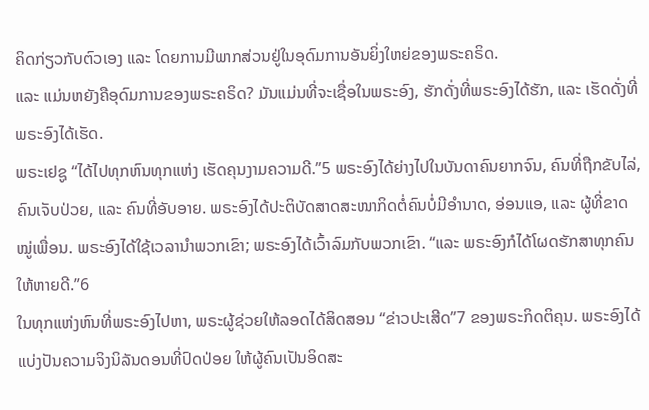ຄິດກ່ຽວກັບຕົວເອງ ແລະ ໂດຍການມີພາກສ່ວນຢູ່ໃນອຸດົມການອັນຍິ່ງໃຫຍ່ຂອງພຣະຄຣິດ.
ແລະ ແມ່ນຫຍັງຄືອຸດົມການຂອງພຣະຄຣິດ? ມັນແມ່ນທີ່ຈະເຊື່ອໃນພຣະອົງ, ຮັກດັ່ງທີ່ພຣະອົງໄດ້ຮັກ, ແລະ ເຮັດດັ່ງທີ່ພຣະອົງໄດ້ເຮັດ.
ພຣະເຢຊູ “ໄດ້ໄປທຸກຫົນທຸກແຫ່ງ ເຮັດຄຸນງາມຄວາມດີ.”5 ພຣະອົງໄດ້ຍ່າງໄປໃນບັນດາຄົນຍາກຈົນ, ຄົນທີ່ຖືກຂັບໄລ່, ຄົນເຈັບປ່ວຍ, ແລະ ຄົນທີ່ອັບອາຍ. ພຣະອົງໄດ້ປະຕິບັດສາດສະໜາກິດຕໍ່ຄົນບໍ່ມີອຳນາດ, ອ່ອນແອ, ແລະ ຜູ້ທີ່ຂາດໝູ່ເພື່ອນ. ພຣະອົງໄດ້ໃຊ້ເວລານຳພວກເຂົາ; ພຣະອົງໄດ້ເວົ້າລົມກັບພວກເຂົາ. “ແລະ ພຣະອົງກໍໄດ້ໂຜດຮັກສາທຸກຄົນໃຫ້ຫາຍດີ.”6
ໃນທຸກແຫ່ງຫົນທີ່ພຣະອົງໄປຫາ, ພຣະຜູ້ຊ່ວຍໃຫ້ລອດໄດ້ສິດສອນ “ຂ່າວປະເສີດ”7 ຂອງພຣະກິດຕິຄຸນ. ພຣະອົງໄດ້ແບ່ງປັນຄວາມຈິງນິລັນດອນທີ່ປົດປ່ອຍ ໃຫ້ຜູ້ຄົນເປັນອິດສະ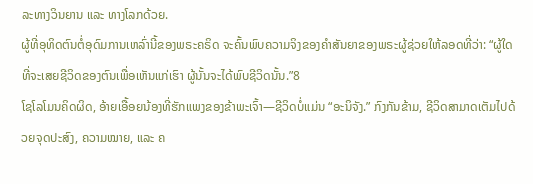ລະທາງວິນຍານ ແລະ ທາງໂລກດ້ວຍ.
ຜູ້ທີ່ອຸທິດຕົນຕໍ່ອຸດົມການເຫລົ່ານີ້ຂອງພຣະຄຣິດ ຈະຄົ້ນພົບຄວາມຈິງຂອງຄຳສັນຍາຂອງພຣະຜູ້ຊ່ວຍໃຫ້ລອດທີ່ວ່າ: “ຜູ້ໃດທີ່ຈະເສຍຊີວິດຂອງຕົນເພື່ອເຫັນແກ່ເຮົາ ຜູ້ນັ້ນຈະໄດ້ພົບຊີວິດນັ້ນ.”8
ໂຊໂລໂມນຄິດຜິດ, ອ້າຍເອື້ອຍນ້ອງທີ່ຮັກແພງຂອງຂ້າພະເຈົ້າ—ຊີວິດບໍ່ແມ່ນ “ອະນິຈັງ.” ກົງກັນຂ້າມ, ຊີວິດສາມາດເຕັມໄປດ້ວຍຈຸດປະສົງ, ຄວາມໝາຍ, ແລະ ຄ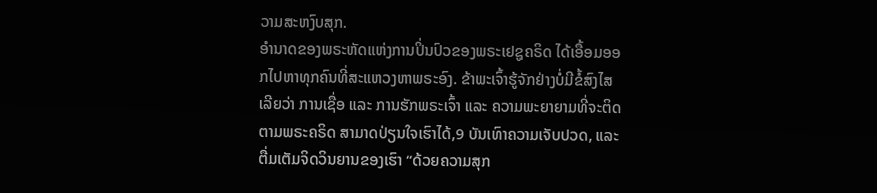ວາມສະຫງົບສຸກ.
ອຳນາດຂອງພຣະຫັດແຫ່ງການປິ່ນປົວຂອງພຣະເຢຊູຄຣິດ ໄດ້ເອື້ອມອອກໄປຫາທຸກຄົນທີ່ສະແຫວງຫາພຣະອົງ. ຂ້າພະເຈົ້າຮູ້ຈັກຢ່າງບໍ່ມີຂໍ້ສົງໄສເລີຍວ່າ ການເຊື່ອ ແລະ ການຮັກພຣະເຈົ້າ ແລະ ຄວາມພະຍາຍາມທີ່ຈະຕິດຕາມພຣະຄຣິດ ສາມາດປ່ຽນໃຈເຮົາໄດ້,9 ບັນເທົາຄວາມເຈັບປວດ, ແລະ ຕື່ມເຕັມຈິດວິນຍານຂອງເຮົາ “ດ້ວຍຄວາມສຸກ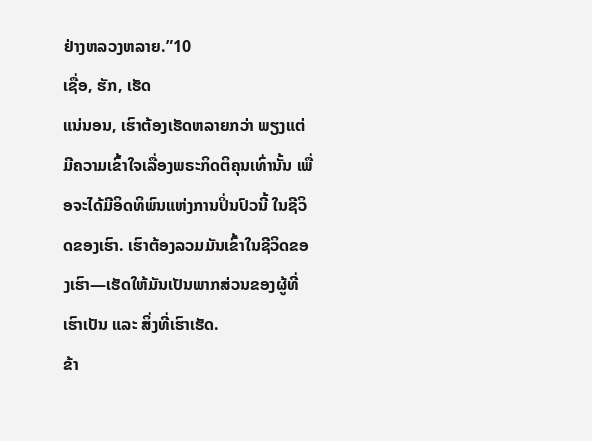ຢ່າງຫລວງຫລາຍ.”10
ເຊື່ອ, ຮັກ, ເຮັດ
ແນ່ນອນ, ເຮົາຕ້ອງເຮັດຫລາຍກວ່າ ພຽງແຕ່ມີຄວາມເຂົ້າໃຈເລື່ອງພຣະກິດຕິຄຸນເທົ່ານັ້ນ ເພື່ອຈະໄດ້ມີອິດທິພົນແຫ່ງການປິ່ນປົວນີ້ ໃນຊີວິດຂອງເຮົາ. ເຮົາຕ້ອງລວມມັນເຂົ້າໃນຊີວິດຂອງເຮົາ—ເຮັດໃຫ້ມັນເປັນພາກສ່ວນຂອງຜູ້ທີ່ເຮົາເປັນ ແລະ ສິ່ງທີ່ເຮົາເຮັດ.
ຂ້າ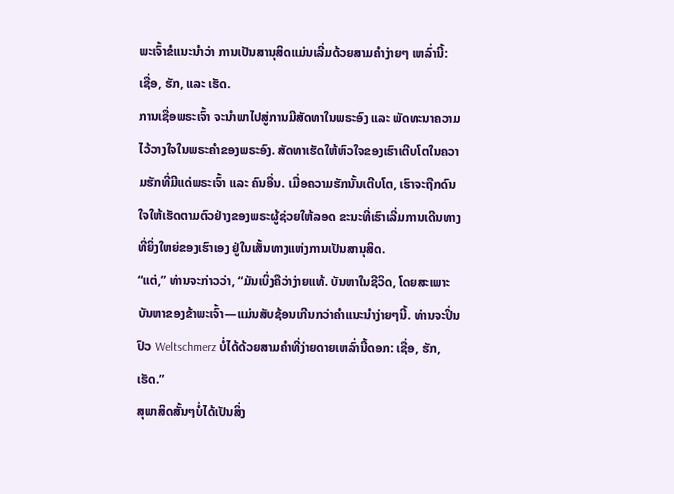ພະເຈົ້າຂໍແນະນຳວ່າ ການເປັນສານຸສິດແມ່ນເລີ່ມດ້ວຍສາມຄຳງ່າຍໆ ເຫລົ່ານີ້:
ເຊື່ອ, ຮັກ, ແລະ ເຮັດ.
ການເຊື່ອພຣະເຈົ້າ ຈະນຳພາໄປສູ່ການມີສັດທາໃນພຣະອົງ ແລະ ພັດທະນາຄວາມໄວ້ວາງໃຈໃນພຣະຄຳຂອງພຣະອົງ. ສັດທາເຮັດໃຫ້ຫົວໃຈຂອງເຮົາເຕີບໂຕໃນຄວາມຮັກທີ່ມີແດ່ພຣະເຈົ້າ ແລະ ຄົນອື່ນ. ເມື່ອຄວາມຮັກນັ້ນເຕີບໂຕ, ເຮົາຈະຖືກດົນໃຈໃຫ້ເຮັດຕາມຕົວຢ່າງຂອງພຣະຜູ້ຊ່ວຍໃຫ້ລອດ ຂະນະທີ່ເຮົາເລີ່ມການເດີນທາງທີ່ຍິ່ງໃຫຍ່ຂອງເຮົາເອງ ຢູ່ໃນເສັ້ນທາງແຫ່ງການເປັນສານຸສິດ.
“ແຕ່,” ທ່ານຈະກ່າວວ່າ, “ມັນເບິ່ງຄືວ່າງ່າຍແທ້. ບັນຫາໃນຊີວິດ, ໂດຍສະເພາະບັນຫາຂອງຂ້າພະເຈົ້າ—ແມ່ນສັບຊ້ອນເກີນກວ່າຄຳແນະນຳງ່າຍໆນີ້. ທ່ານຈະປິ່ນປົວ Weltschmerz ບໍ່ໄດ້ດ້ວຍສາມຄຳທີ່ງ່າຍດາຍເຫລົ່ານີ້ດອກ: ເຊື່ອ, ຮັກ, ເຮັດ.”
ສຸພາສິດສັ້ນໆບໍ່ໄດ້ເປັນສິ່ງ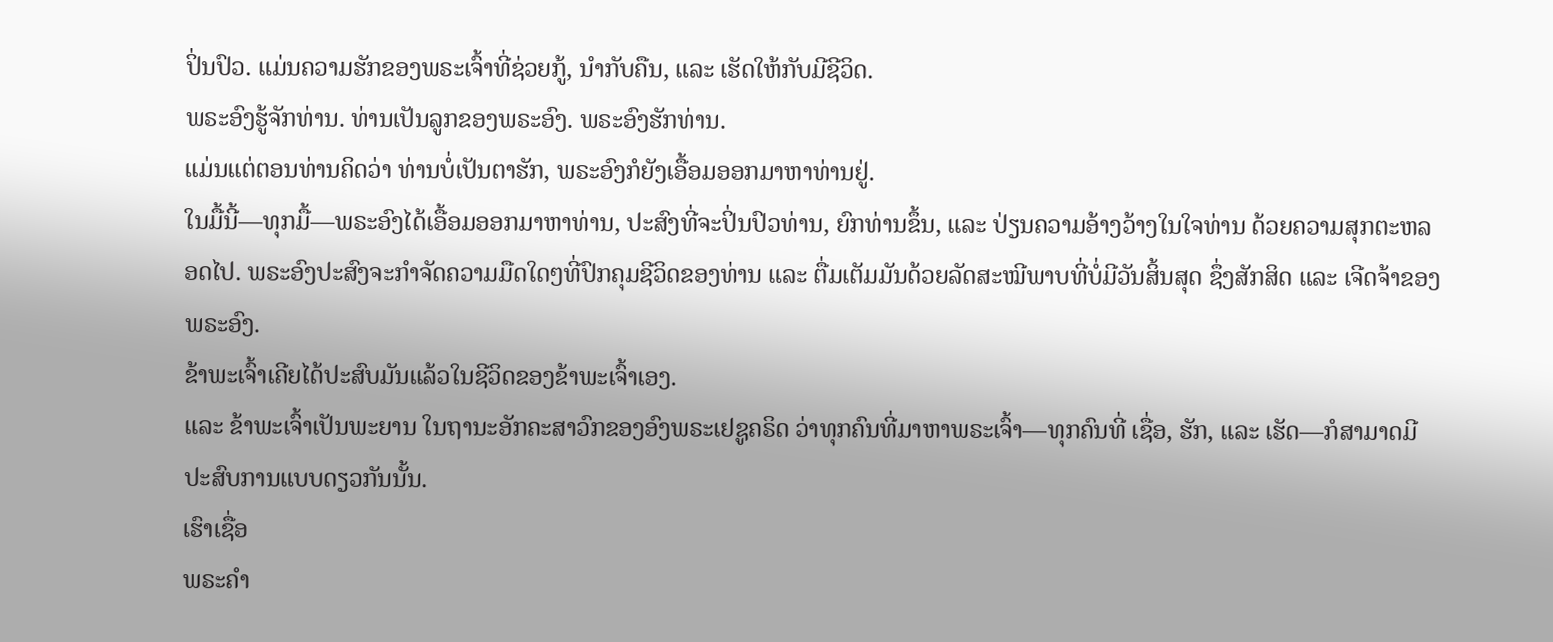ປິ່ນປົວ. ແມ່ນຄວາມຮັກຂອງພຣະເຈົ້າທີ່ຊ່ວຍກູ້, ນຳກັບຄືນ, ແລະ ເຮັດໃຫ້ກັບມີຊີວິດ.
ພຣະອົງຮູ້ຈັກທ່ານ. ທ່ານເປັນລູກຂອງພຣະອົງ. ພຣະອົງຮັກທ່ານ.
ແມ່ນແຕ່ຕອນທ່ານຄິດວ່າ ທ່ານບໍ່ເປັນຕາຮັກ, ພຣະອົງກໍຍັງເອື້ອມອອກມາຫາທ່ານຢູ່.
ໃນມື້ນີ້—ທຸກມື້—ພຣະອົງໄດ້ເອື້ອມອອກມາຫາທ່ານ, ປະສົງທີ່ຈະປິ່ນປົວທ່ານ, ຍົກທ່ານຂຶ້ນ, ແລະ ປ່ຽນຄວາມອ້າງວ້າງໃນໃຈທ່ານ ດ້ວຍຄວາມສຸກຕະຫລອດໄປ. ພຣະອົງປະສົງຈະກຳຈັດຄວາມມືດໃດໆທີ່ປົກຄຸມຊີວິດຂອງທ່ານ ແລະ ຕື່ມເຕັມມັນດ້ວຍລັດສະໝີພາບທີ່ບໍ່ມີວັນສິ້ນສຸດ ຊຶ່ງສັກສິດ ແລະ ເຈີດຈ້າຂອງພຣະອົງ.
ຂ້າພະເຈົ້າເຄີຍໄດ້ປະສົບມັນແລ້ວໃນຊີວິດຂອງຂ້າພະເຈົ້າເອງ.
ແລະ ຂ້າພະເຈົ້າເປັນພະຍານ ໃນຖານະອັກຄະສາວົກຂອງອົງພຣະເຢຊູຄຣິດ ວ່າທຸກຄົນທີ່ມາຫາພຣະເຈົ້າ—ທຸກຄົນທີ່ ເຊື່ອ, ຮັກ, ແລະ ເຮັດ—ກໍສາມາດມີປະສົບການແບບດຽວກັນນັ້ນ.
ເຮົາເຊື່ອ
ພຣະຄຳ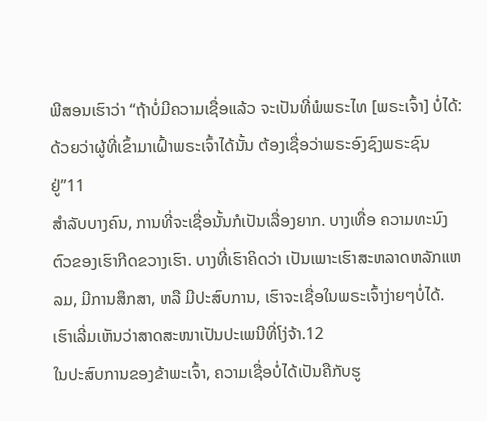ພີສອນເຮົາວ່າ “ຖ້າບໍ່ມີຄວາມເຊື່ອແລ້ວ ຈະເປັນທີ່ພໍພຣະໄທ [ພຣະເຈົ້າ] ບໍ່ໄດ້: ດ້ວຍວ່າຜູ້ທີ່ເຂົ້າມາເຝົ້າພຣະເຈົ້າໄດ້ນັ້ນ ຕ້ອງເຊື່ອວ່າພຣະອົງຊົງພຣະຊົນຢູ່”11
ສຳລັບບາງຄົນ, ການທີ່ຈະເຊື່ອນັ້ນກໍເປັນເລື່ອງຍາກ. ບາງເທື່ອ ຄວາມທະນົງຕົວຂອງເຮົາກີດຂວາງເຮົາ. ບາງທີ່ເຮົາຄິດວ່າ ເປັນເພາະເຮົາສະຫລາດຫລັກແຫລມ, ມີການສຶກສາ, ຫລື ມີປະສົບການ, ເຮົາຈະເຊື່ອໃນພຣະເຈົ້າງ່າຍໆບໍ່ໄດ້. ເຮົາເລີ່ມເຫັນວ່າສາດສະໜາເປັນປະເພນີທີ່ໂງ່ຈ້າ.12
ໃນປະສົບການຂອງຂ້າພະເຈົ້າ, ຄວາມເຊື່ອບໍ່ໄດ້ເປັນຄືກັບຮູ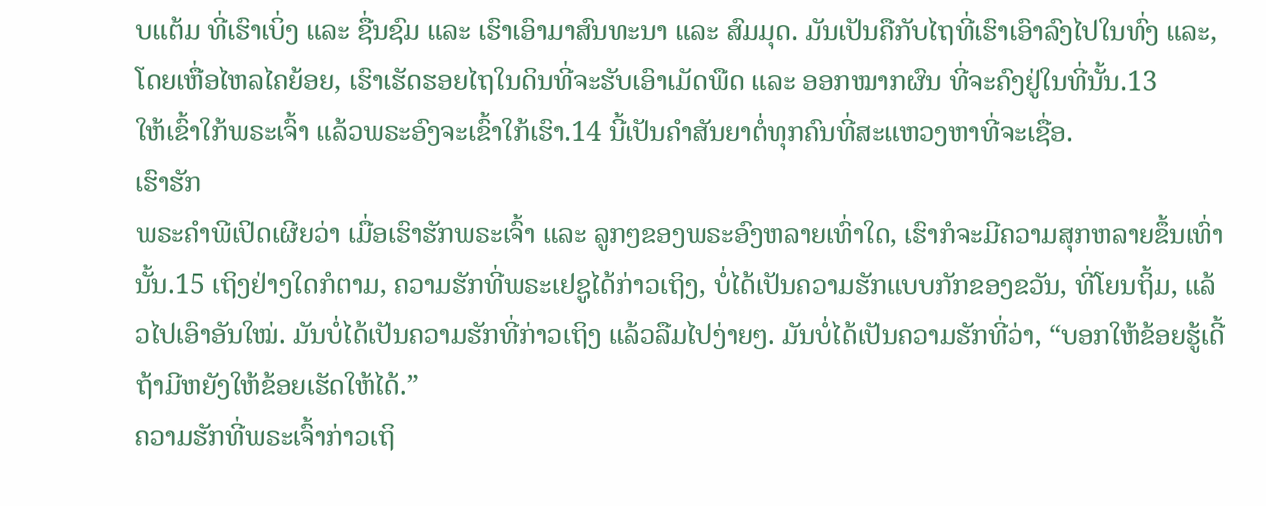ບແຕ້ມ ທີ່ເຮົາເບິ່ງ ແລະ ຊື່ນຊົມ ແລະ ເຮົາເອົາມາສົນທະນາ ແລະ ສົມມຸດ. ມັນເປັນຄືກັບໄຖທີ່ເຮົາເອົາລົງໄປໃນທົ່ງ ແລະ, ໂດຍເຫື່ອໄຫລໄຄຍ້ອຍ, ເຮົາເຮັດຮອຍໄຖໃນດິນທີ່ຈະຮັບເອົາເມັດພືດ ແລະ ອອກໝາກຜົນ ທີ່ຈະຄົງຢູ່ໃນທີ່ນັ້ນ.13
ໃຫ້ເຂົ້າໃກ້ພຣະເຈົ້າ ແລ້ວພຣະອົງຈະເຂົ້າໃກ້ເຮົາ.14 ນີ້ເປັນຄຳສັນຍາຕໍ່ທຸກຄົນທີ່ສະແຫວງຫາທີ່ຈະເຊື່ອ.
ເຮົາຮັກ
ພຣະຄຳພີເປິດເຜີຍວ່າ ເມື່ອເຮົາຮັກພຣະເຈົ້າ ແລະ ລູກໆຂອງພຣະອົງຫລາຍເທົ່າໃດ, ເຮົາກໍຈະມີຄວາມສຸກຫລາຍຂຶ້ນເທົ່ານັ້ນ.15 ເຖິງຢ່າງໃດກໍຕາມ, ຄວາມຮັກທີ່ພຣະເຢຊູໄດ້ກ່າວເຖິງ, ບໍ່ໄດ້ເປັນຄວາມຮັກແບບກັກຂອງຂວັນ, ທີ່ໂຍນຖິ້ມ, ແລ້ວໄປເອົາອັນໃໝ່. ມັນບໍ່ໄດ້ເປັນຄວາມຮັກທີ່ກ່າວເຖິງ ແລ້ວລືມໄປງ່າຍໆ. ມັນບໍ່ໄດ້ເປັນຄວາມຮັກທີ່ວ່າ, “ບອກໃຫ້ຂ້ອຍຮູ້ເດີ້ຖ້າມີຫຍັງໃຫ້ຂ້ອຍເຮັດໃຫ້ໄດ້.”
ຄວາມຮັກທີ່ພຣະເຈົ້າກ່າວເຖິ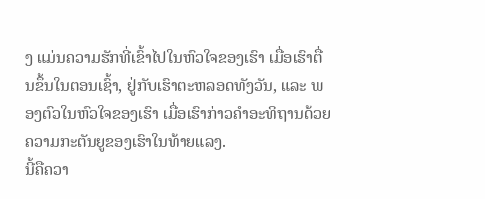ງ ແມ່ນຄວາມຮັກທີ່ເຂົ້າໄປໃນຫົວໃຈຂອງເຮົາ ເມື່ອເຮົາຕື່ນຂຶ້ນໃນຕອນເຊົ້າ, ຢູ່ກັບເຮົາຕະຫລອດທັງວັນ, ແລະ ພອງຕົວໃນຫົວໃຈຂອງເຮົາ ເມື່ອເຮົາກ່າວຄຳອະທິຖານດ້ວຍຄວາມກະຕັນຍູຂອງເຮົາໃນທ້າຍແລງ.
ນີ້ຄືຄວາ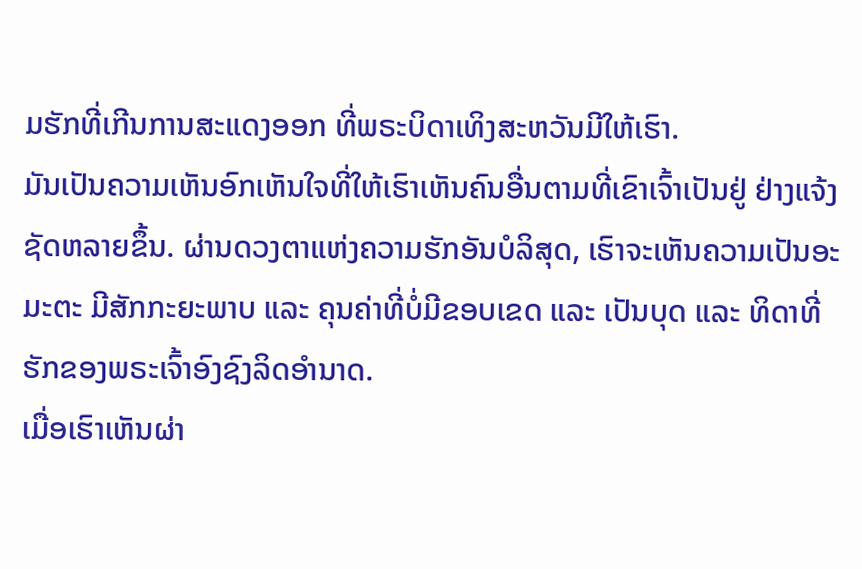ມຮັກທີ່ເກີນການສະແດງອອກ ທີ່ພຣະບິດາເທິງສະຫວັນມີໃຫ້ເຮົາ.
ມັນເປັນຄວາມເຫັນອົກເຫັນໃຈທີ່ໃຫ້ເຮົາເຫັນຄົນອື່ນຕາມທີ່ເຂົາເຈົ້າເປັນຢູ່ ຢ່າງແຈ້ງຊັດຫລາຍຂຶ້ນ. ຜ່ານດວງຕາແຫ່ງຄວາມຮັກອັນບໍລິສຸດ, ເຮົາຈະເຫັນຄວາມເປັນອະມະຕະ ມີສັກກະຍະພາບ ແລະ ຄຸນຄ່າທີ່ບໍ່ມີຂອບເຂດ ແລະ ເປັນບຸດ ແລະ ທິດາທີ່ຮັກຂອງພຣະເຈົ້າອົງຊົງລິດອຳນາດ.
ເມື່ອເຮົາເຫັນຜ່າ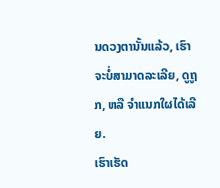ນດວງຕານັ້ນແລ້ວ, ເຮົາຈະບໍ່ສາມາດລະເລີຍ, ດູຖູກ, ຫລື ຈຳແນກໃຜໄດ້ເລີຍ.
ເຮົາເຮັດ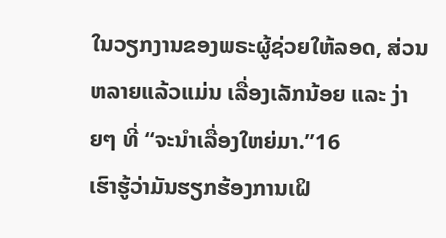ໃນວຽກງານຂອງພຣະຜູ້ຊ່ວຍໃຫ້ລອດ, ສ່ວນຫລາຍແລ້ວແມ່ນ ເລື່ອງເລັກນ້ອຍ ແລະ ງ່າຍໆ ທີ່ “ຈະນຳເລື່ອງໃຫຍ່ມາ.”16
ເຮົາຮູ້ວ່າມັນຮຽກຮ້ອງການເຝິ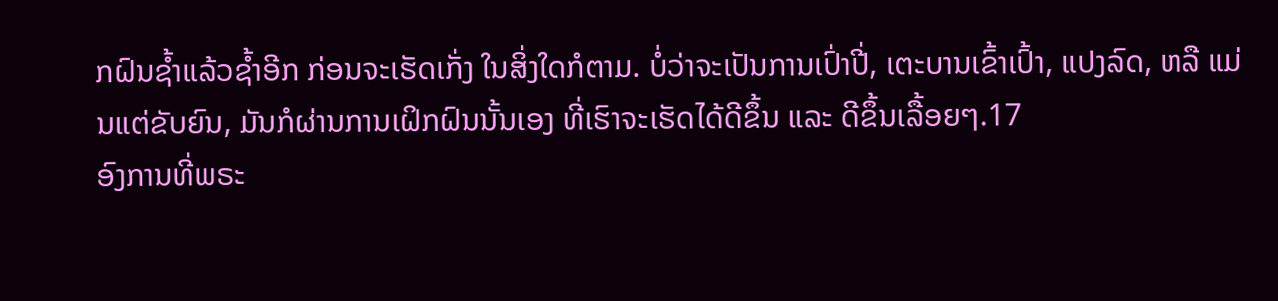ກຝົນຊ້ຳແລ້ວຊ້ຳອີກ ກ່ອນຈະເຮັດເກັ່ງ ໃນສິ່ງໃດກໍຕາມ. ບໍ່ວ່າຈະເປັນການເປົ່າປີ່, ເຕະບານເຂົ້າເປົ້າ, ແປງລົດ, ຫລື ແມ່ນແຕ່ຂັບຍົນ, ມັນກໍຜ່ານການເຝິກຝົນນັ້ນເອງ ທີ່ເຮົາຈະເຮັດໄດ້ດີຂຶ້ນ ແລະ ດີຂຶ້ນເລື້ອຍໆ.17
ອົງການທີ່ພຣະ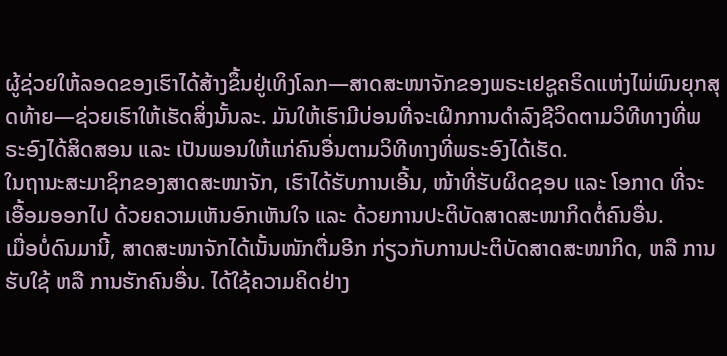ຜູ້ຊ່ວຍໃຫ້ລອດຂອງເຮົາໄດ້ສ້າງຂຶ້ນຢູ່ເທິງໂລກ—ສາດສະໜາຈັກຂອງພຣະເຢຊູຄຣິດແຫ່ງໄພ່ພົນຍຸກສຸດທ້າຍ—ຊ່ວຍເຮົາໃຫ້ເຮັດສິ່ງນັ້ນລະ. ມັນໃຫ້ເຮົາມີບ່ອນທີ່ຈະເຝິກການດຳລົງຊີວິດຕາມວິທີທາງທີ່ພຣະອົງໄດ້ສິດສອນ ແລະ ເປັນພອນໃຫ້ແກ່ຄົນອື່ນຕາມວິທີທາງທີ່ພຣະອົງໄດ້ເຮັດ.
ໃນຖານະສະມາຊິກຂອງສາດສະໜາຈັກ, ເຮົາໄດ້ຮັບການເອີ້ນ, ໜ້າທີ່ຮັບຜິດຊອບ ແລະ ໂອກາດ ທີ່ຈະເອື້ອມອອກໄປ ດ້ວຍຄວາມເຫັນອົກເຫັນໃຈ ແລະ ດ້ວຍການປະຕິບັດສາດສະໜາກິດຕໍ່ຄົນອື່ນ.
ເມື່ອບໍ່ດົນມານີ້, ສາດສະໜາຈັກໄດ້ເນັ້ນໜັກຕື່ມອີກ ກ່ຽວກັບການປະຕິບັດສາດສະໜາກິດ, ຫລື ການຮັບໃຊ້ ຫລື ການຮັກຄົນອື່ນ. ໄດ້ໃຊ້ຄວາມຄິດຢ່າງ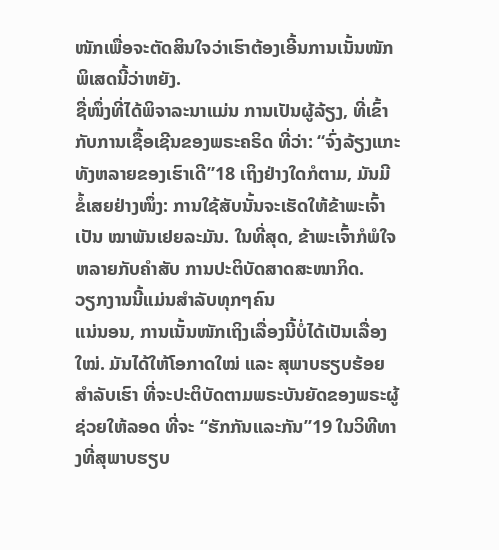ໜັກເພື່ອຈະຕັດສິນໃຈວ່າເຮົາຕ້ອງເອີ້ນການເນັ້ນໜັກພິເສດນີ້ວ່າຫຍັງ.
ຊື່ໜຶ່ງທີ່ໄດ້ພິຈາລະນາແມ່ນ ການເປັນຜູ້ລ້ຽງ, ທີ່ເຂົ້າກັບການເຊື້ອເຊີນຂອງພຣະຄຣິດ ທີ່ວ່າ: “ຈົ່ງລ້ຽງແກະທັງຫລາຍຂອງເຮົາເດີ”18 ເຖິງຢ່າງໃດກໍຕາມ, ມັນມີຂໍ້ເສຍຢ່າງໜຶ່ງ: ການໃຊ້ສັບນັ້ນຈະເຮັດໃຫ້ຂ້າພະເຈົ້າ ເປັນ ໝາພັນເຢຍລະມັນ. ໃນທີ່ສຸດ, ຂ້າພະເຈົ້າກໍພໍໃຈຫລາຍກັບຄຳສັບ ການປະຕິບັດສາດສະໜາກິດ.
ວຽກງານນີ້ແມ່ນສຳລັບທຸກໆຄົນ
ແນ່ນອນ, ການເນັ້ນໜັກເຖິງເລື່ອງນີ້ບໍ່ໄດ້ເປັນເລື່ອງໃໝ່. ມັນໄດ້ໃຫ້ໂອກາດໃໝ່ ແລະ ສຸພາບຮຽບຮ້ອຍສຳລັບເຮົາ ທີ່ຈະປະຕິບັດຕາມພຣະບັນຍັດຂອງພຣະຜູ້ຊ່ວຍໃຫ້ລອດ ທີ່ຈະ “ຮັກກັນແລະກັນ”19 ໃນວິທີທາງທີ່ສຸພາບຮຽບ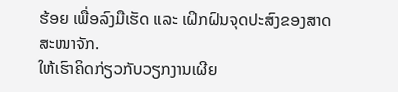ຮ້ອຍ ເພື່ອລົງມືເຮັດ ແລະ ເຝິກຝົນຈຸດປະສົງຂອງສາດສະໜາຈັກ.
ໃຫ້ເຮົາຄິດກ່ຽວກັບວຽກງານເຜີຍ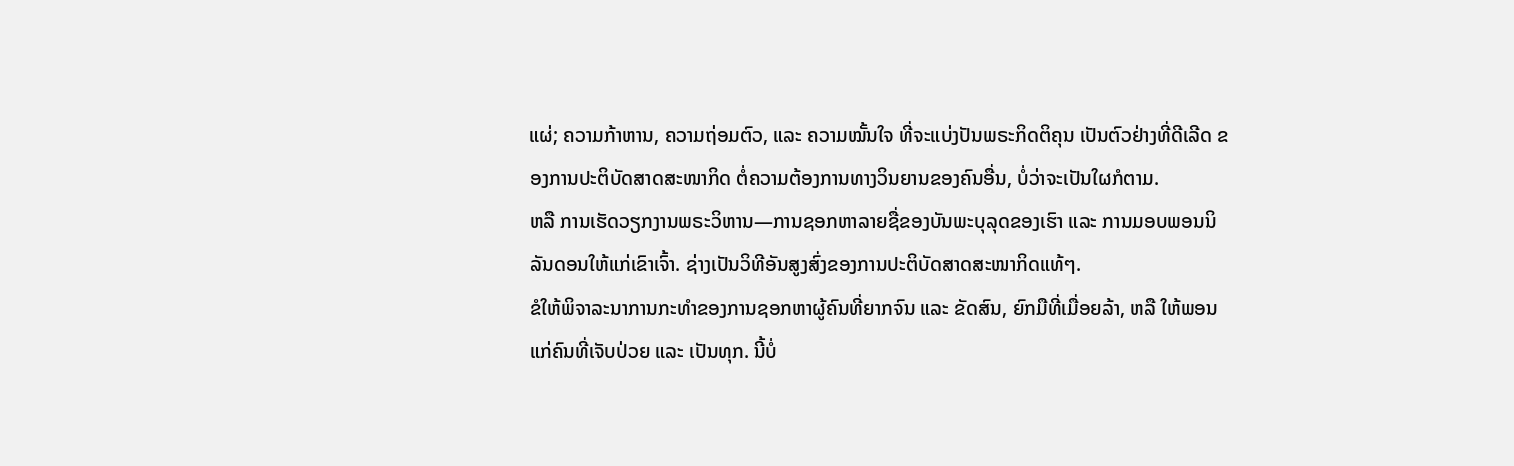ແຜ່; ຄວາມກ້າຫານ, ຄວາມຖ່ອມຕົວ, ແລະ ຄວາມໝັ້ນໃຈ ທີ່ຈະແບ່ງປັນພຣະກິດຕິຄຸນ ເປັນຕົວຢ່າງທີ່ດີເລີດ ຂອງການປະຕິບັດສາດສະໜາກິດ ຕໍ່ຄວາມຕ້ອງການທາງວິນຍານຂອງຄົນອື່ນ, ບໍ່ວ່າຈະເປັນໃຜກໍຕາມ.
ຫລື ການເຮັດວຽກງານພຣະວິຫານ—ການຊອກຫາລາຍຊື່ຂອງບັນພະບຸລຸດຂອງເຮົາ ແລະ ການມອບພອນນິລັນດອນໃຫ້ແກ່ເຂົາເຈົ້າ. ຊ່າງເປັນວິທີອັນສູງສົ່ງຂອງການປະຕິບັດສາດສະໜາກິດແທ້ໆ.
ຂໍໃຫ້ພິຈາລະນາການກະທຳຂອງການຊອກຫາຜູ້ຄົນທີ່ຍາກຈົນ ແລະ ຂັດສົນ, ຍົກມືທີ່ເມື່ອຍລ້າ, ຫລື ໃຫ້ພອນແກ່ຄົນທີ່ເຈັບປ່ວຍ ແລະ ເປັນທຸກ. ນີ້ບໍ່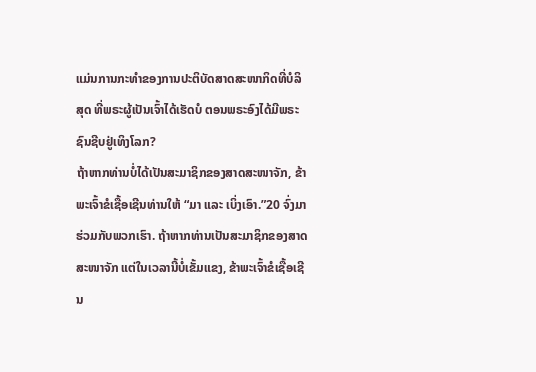ແມ່ນການກະທຳຂອງການປະຕິບັດສາດສະໜາກິດທີ່ບໍລິສຸດ ທີ່ພຣະຜູ້ເປັນເຈົ້າໄດ້ເຮັດບໍ ຕອນພຣະອົງໄດ້ມີພຣະຊົນຊີບຢູ່ເທິງໂລກ?
ຖ້າຫາກທ່ານບໍ່ໄດ້ເປັນສະມາຊິກຂອງສາດສະໜາຈັກ, ຂ້າພະເຈົ້າຂໍເຊື້ອເຊີນທ່ານໃຫ້ “ມາ ແລະ ເບິ່ງເອົາ.”20 ຈົ່ງມາຮ່ວມກັບພວກເຮົາ. ຖ້າຫາກທ່ານເປັນສະມາຊິກຂອງສາດສະໜາຈັກ ແຕ່ໃນເວລານີ້ບໍ່ເຂັ້ມແຂງ, ຂ້າພະເຈົ້າຂໍເຊື້ອເຊີນ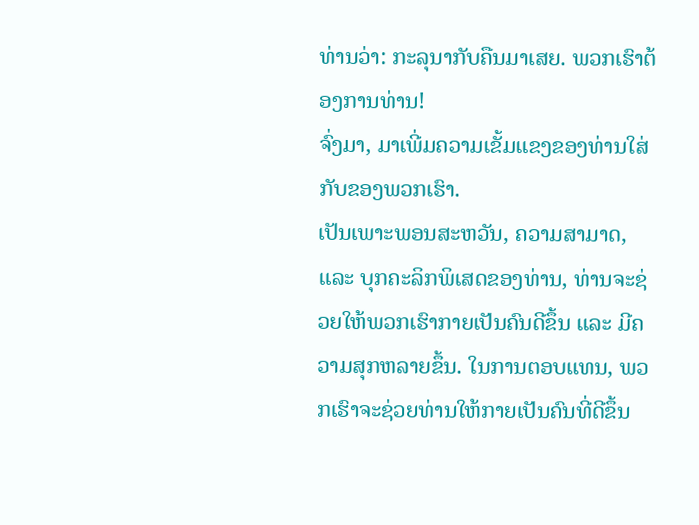ທ່ານວ່າ: ກະລຸນາກັບຄືນມາເສຍ. ພວກເຮົາຕ້ອງການທ່ານ!
ຈົ່ງມາ, ມາເພີ່ມຄວາມເຂັ້ມແຂງຂອງທ່ານໃສ່ກັບຂອງພວກເຮົາ.
ເປັນເພາະພອນສະຫວັນ, ຄວາມສາມາດ, ແລະ ບຸກຄະລິກພິເສດຂອງທ່ານ, ທ່ານຈະຊ່ວຍໃຫ້ພວກເຮົາກາຍເປັນຄົນດີຂຶ້ນ ແລະ ມີຄວາມສຸກຫລາຍຂຶ້ນ. ໃນການຕອບແທນ, ພວກເຮົາຈະຊ່ວຍທ່ານໃຫ້ກາຍເປັນຄົນທີ່ດີຂຶ້ນ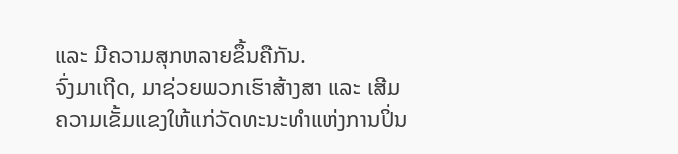ແລະ ມີຄວາມສຸກຫລາຍຂຶ້ນຄືກັນ.
ຈົ່ງມາເຖີດ, ມາຊ່ວຍພວກເຮົາສ້າງສາ ແລະ ເສີມຄວາມເຂັ້ມແຂງໃຫ້ແກ່ວັດທະນະທຳແຫ່ງການປິ່ນ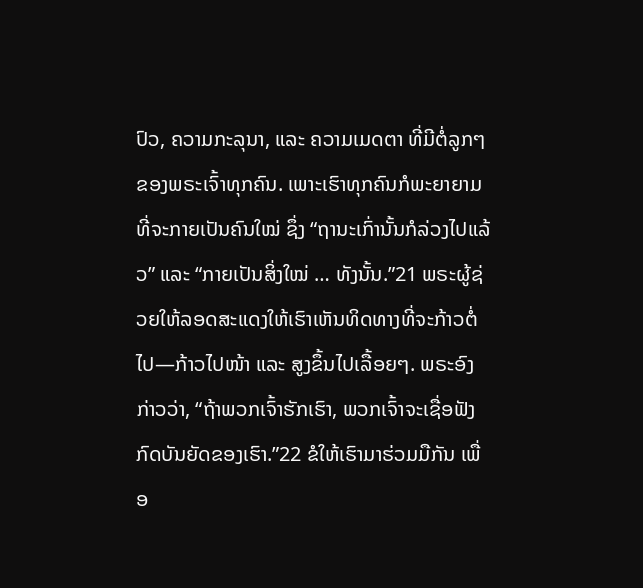ປົວ, ຄວາມກະລຸນາ, ແລະ ຄວາມເມດຕາ ທີ່ມີຕໍ່ລູກໆຂອງພຣະເຈົ້າທຸກຄົນ. ເພາະເຮົາທຸກຄົນກໍພະຍາຍາມທີ່ຈະກາຍເປັນຄົນໃໝ່ ຊຶ່ງ “ຖານະເກົ່ານັ້ນກໍລ່ວງໄປແລ້ວ” ແລະ “ກາຍເປັນສິ່ງໃໝ່ … ທັງນັ້ນ.”21 ພຣະຜູ້ຊ່ວຍໃຫ້ລອດສະແດງໃຫ້ເຮົາເຫັນທິດທາງທີ່ຈະກ້າວຕໍ່ໄປ—ກ້າວໄປໜ້າ ແລະ ສູງຂຶ້ນໄປເລື້ອຍໆ. ພຣະອົງກ່າວວ່າ, “ຖ້າພວກເຈົ້າຮັກເຮົາ, ພວກເຈົ້າຈະເຊື່ອຟັງກົດບັນຍັດຂອງເຮົາ.”22 ຂໍໃຫ້ເຮົາມາຮ່ວມມືກັນ ເພື່ອ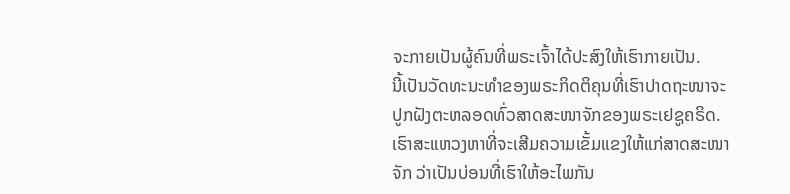ຈະກາຍເປັນຜູ້ຄົນທີ່ພຣະເຈົ້າໄດ້ປະສົງໃຫ້ເຮົາກາຍເປັນ.
ນີ້ເປັນວັດທະນະທຳຂອງພຣະກິດຕິຄຸນທີ່ເຮົາປາດຖະໜາຈະປູກຝັງຕະຫລອດທົ່ວສາດສະໜາຈັກຂອງພຣະເຢຊູຄຣິດ. ເຮົາສະແຫວງຫາທີ່ຈະເສີມຄວາມເຂັ້ມແຂງໃຫ້ແກ່ສາດສະໜາຈັກ ວ່າເປັນບ່ອນທີ່ເຮົາໃຫ້ອະໄພກັນ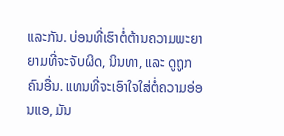ແລະກັນ. ບ່ອນທີ່ເຮົາຕໍ່ຕ້ານຄວາມພະຍາຍາມທີ່ຈະຈັບຜິດ, ນິນທາ, ແລະ ດູຖູກຄົນອື່ນ. ແທນທີ່ຈະເອົາໃຈໃສ່ຕໍ່ຄວາມອ່ອນແອ, ມັນ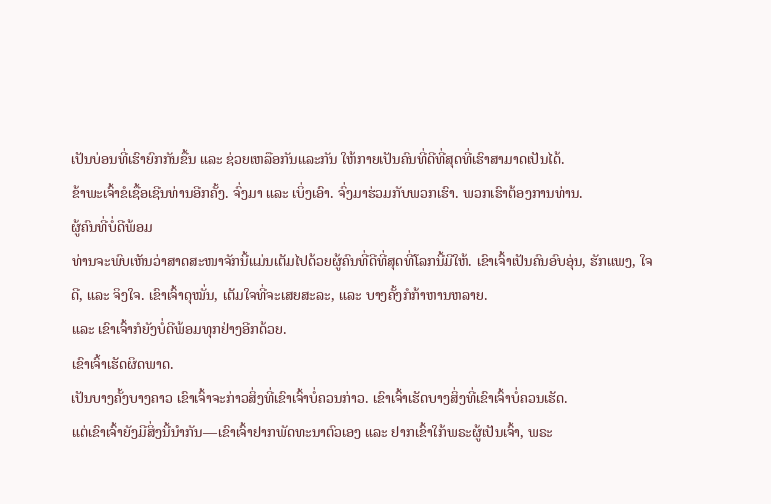ເປັນບ່ອນທີ່ເຮົາຍົກກັນຂື້ນ ແລະ ຊ່ວຍເຫລືອກັນແລະກັນ ໃຫ້ກາຍເປັນຄົນທີ່ດີທີ່ສຸດທີ່ເຮົາສາມາດເປັນໄດ້.
ຂ້າພະເຈົ້າຂໍເຊື້ອເຊີນທ່ານອີກຄັ້ງ. ຈົ່ງມາ ແລະ ເບິ່ງເອົາ. ຈົ່ງມາຮ່ວມກັບພວກເຮົາ. ພວກເຮົາຕ້ອງການທ່ານ.
ຜູ້ຄົນທີ່ບໍ່ດີພ້ອມ
ທ່ານຈະພົບເຫັນວ່າສາດສະໜາຈັກນີ້ແມ່ນເຕັມໄປດ້ວຍຜູ້ຄົນທີ່ດີທີ່ສຸດທີ່ໂລກນີ້ມີໃຫ້. ເຂົາເຈົ້າເປັນຄົນອົບອຸ່ນ, ຮັກແພງ, ໃຈດີ, ແລະ ຈິງໃຈ. ເຂົາເຈົ້າດຸໝັ່ນ, ເຕັມໃຈທີ່ຈະເສຍສະລະ, ແລະ ບາງຄັ້ງກໍກ້າຫານຫລາຍ.
ແລະ ເຂົາເຈົ້າກໍຍັງບໍ່ດີພ້ອມທຸກຢ່າງອີກດ້ວຍ.
ເຂົາເຈົ້າເຮັດຜິດພາດ.
ເປັນບາງຄັ້ງບາງຄາວ ເຂົາເຈົ້າຈະກ່າວສິ່ງທີ່ເຂົາເຈົ້າບໍ່ຄວນກ່າວ. ເຂົາເຈົ້າເຮັດບາງສິ່ງທີ່ເຂົາເຈົ້າບໍ່ຄວນເຮັດ.
ແຕ່ເຂົາເຈົ້າຍັງມີສິ່ງນີ້ນຳກັນ—ເຂົາເຈົ້າຢາກພັດທະນາຕົວເອງ ແລະ ຢາກເຂົ້າໃກ້ພຣະຜູ້ເປັນເຈົ້າ, ພຣະ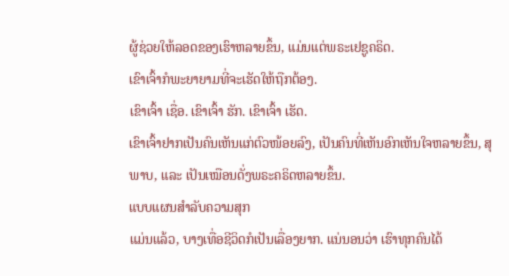ຜູ້ຊ່ວຍໃຫ້ລອດຂອງເຮົາຫລາຍຂຶ້ນ, ແມ່ນແຕ່ພຣະເຢຊູຄຣິດ.
ເຂົາເຈົ້າກໍພະຍາຍາມທີ່ຈະເຮັດໃຫ້ຖືກຕ້ອງ.
ເຂົາເຈົ້າ ເຊື່ອ. ເຂົາເຈົ້າ ຮັກ. ເຂົາເຈົ້າ ເຮັດ.
ເຂົາເຈົ້າຢາກເປັນຄົນເຫັນແກ່ຕົວໜ້ອຍລົງ, ເປັນຄົນທີ່ເຫັນອົກເຫັນໃຈຫລາຍຂຶ້ນ, ສຸພາບ, ແລະ ເປັນເໝືອນດັ່ງພຣະຄຣິດຫລາຍຂຶ້ນ.
ແບບແຜນສຳລັບຄວາມສຸກ
ແມ່ນແລ້ວ, ບາງເທື່ອຊີວິດກໍເປັນເລື່ອງຍາກ. ແນ່ນອນວ່າ ເຮົາທຸກຄົນໄດ້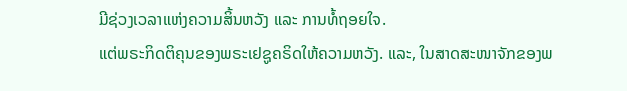ມີຊ່ວງເວລາແຫ່ງຄວາມສິ້ນຫວັງ ແລະ ການທໍ້ຖອຍໃຈ.
ແຕ່ພຣະກິດຕິຄຸນຂອງພຣະເຢຊູຄຣິດໃຫ້ຄວາມຫວັງ. ແລະ, ໃນສາດສະໜາຈັກຂອງພ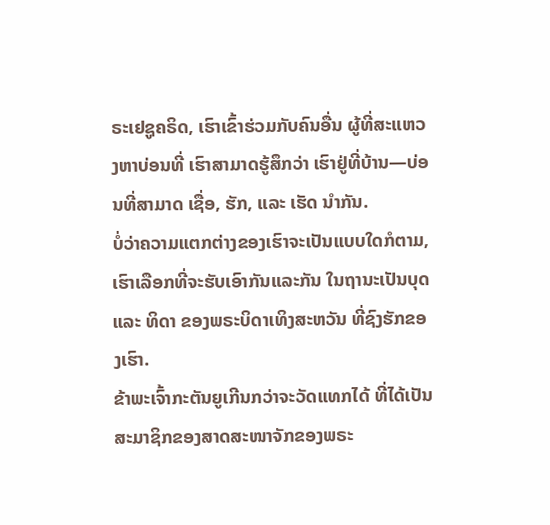ຣະເຢຊູຄຣິດ, ເຮົາເຂົ້າຮ່ວມກັບຄົນອື່ນ ຜູ້ທີ່ສະແຫວງຫາບ່ອນທີ່ ເຮົາສາມາດຮູ້ສຶກວ່າ ເຮົາຢູ່ທີ່ບ້ານ—ບ່ອນທີ່ສາມາດ ເຊື່ອ, ຮັກ, ແລະ ເຮັດ ນຳກັນ.
ບໍ່ວ່າຄວາມແຕກຕ່າງຂອງເຮົາຈະເປັນແບບໃດກໍຕາມ, ເຮົາເລືອກທີ່ຈະຮັບເອົາກັນແລະກັນ ໃນຖານະເປັນບຸດ ແລະ ທິດາ ຂອງພຣະບິດາເທິງສະຫວັນ ທີ່ຊົງຮັກຂອງເຮົາ.
ຂ້າພະເຈົ້າກະຕັນຍູເກີນກວ່າຈະວັດແທກໄດ້ ທີ່ໄດ້ເປັນສະມາຊິກຂອງສາດສະໜາຈັກຂອງພຣະ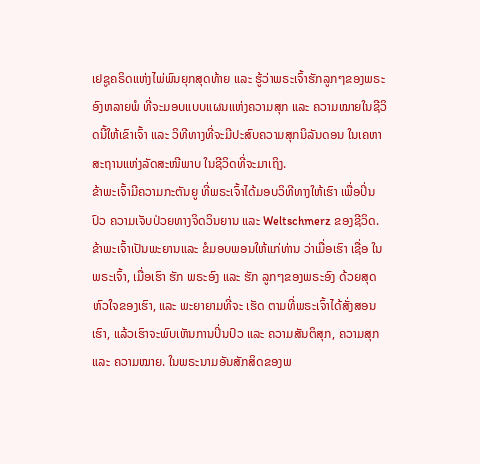ເຢຊູຄຣິດແຫ່ງໄພ່ພົນຍຸກສຸດທ້າຍ ແລະ ຮູ້ວ່າພຣະເຈົ້າຮັກລູກໆຂອງພຣະອົງຫລາຍພໍ ທີ່ຈະມອບແບບແຜນແຫ່ງຄວາມສຸກ ແລະ ຄວາມໝາຍໃນຊີວິດນີ້ໃຫ້ເຂົາເຈົ້າ ແລະ ວິທີທາງທີ່ຈະມີປະສົບຄວາມສຸກນິລັນດອນ ໃນເຄຫາສະຖານແຫ່ງລັດສະໜີພາບ ໃນຊີວິດທີ່ຈະມາເຖິງ.
ຂ້າພະເຈົ້າມີຄວາມກະຕັນຍູ ທີ່ພຣະເຈົ້າໄດ້ມອບວິທີທາງໃຫ້ເຮົາ ເພື່ອປິ່ນປົວ ຄວາມເຈັບປ່ວຍທາງຈິດວິນຍານ ແລະ Weltschmerz ຂອງຊີວິດ.
ຂ້າພະເຈົ້າເປັນພະຍານແລະ ຂໍມອບພອນໃຫ້ແກ່ທ່ານ ວ່າເມື່ອເຮົາ ເຊື່ອ ໃນພຣະເຈົ້າ, ເມື່ອເຮົາ ຮັກ ພຣະອົງ ແລະ ຮັກ ລູກໆຂອງພຣະອົງ ດ້ວຍສຸດຫົວໃຈຂອງເຮົາ, ແລະ ພະຍາຍາມທີ່ຈະ ເຮັດ ຕາມທີ່ພຣະເຈົ້າໄດ້ສັ່ງສອນເຮົາ, ແລ້ວເຮົາຈະພົບເຫັນການປິ່ນປົວ ແລະ ຄວາມສັນຕິສຸກ, ຄວາມສຸກ ແລະ ຄວາມໝາຍ. ໃນພຣະນາມອັນສັກສິດຂອງພ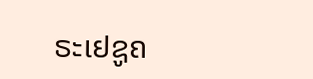ຣະເຢຊູຄ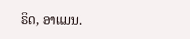ຣິດ, ອາແມນ.